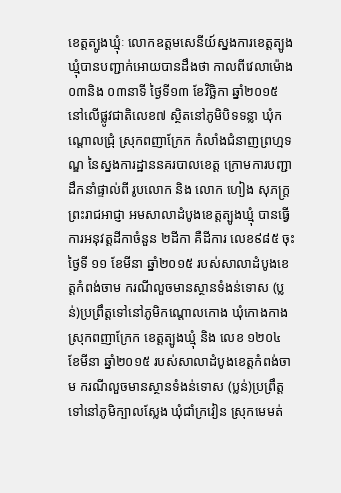ខេត្តត្បូងឃ្មំុៈ លោកឧត្តមសេនីយ៍ស្នងការខេត្តត្បូងឃ្មំុបានបញ្ជាក់អោយបានដឹងថា កាលពីវេលាម៉ោង ០៣និង ០៣នាទី ថ្ងៃទី១៣ ខែវិច្ឆិកា ឆ្នាំ២០១៥ នៅលើផ្លូវជាតិលេខ៧ ស្ថិតនៅភូមិបិទទន្លា ឃុំកណ្តោលជ្រុំ ស្រុកពញាក្រែក កំលាំងជំនាញព្រហ្មទណ្ឌ នៃស្នងការដ្ឋាននគរបាលខេត្ត ក្រោមការបញ្ជាដឹកនាំផ្ទាល់ពី រូបលោក និង លោក ហៀង សុភក្រ្ត ព្រះរាជអាជ្ញា អមសាលាដំបូងខេត្តត្បូងឃ្មុំ បានធ្វើការអនុវត្តដីកាចំនួន ២ដីកា គឺដីការ លេខ៩៨៥ ចុះថ្ងៃទី ១១ ខែមីនា ឆ្នាំ២០១៥ របស់សាលាដំបូងខេត្តកំពង់ចាម ករណីលួចមានស្ថានទំងន់ទោស (ប្លន់)ប្រព្រឹត្តទៅនៅភូមិកណ្តោលកោង ឃុំកោងកាង ស្រុកពញាក្រែក ខេត្តត្បូងឃ្មុំ និង លេខ ១២០៤ ខែមីនា ឆ្នាំ២០១៥ របស់សាលាដំបូងខេត្តកំពង់ចាម ករណីលួចមានស្ថានទំងន់ទោស (ប្លន់)ប្រព្រឹត្តទៅនៅភូមិក្បាលស្លែង ឃុំជាំក្រវៀន ស្រុកមេមត់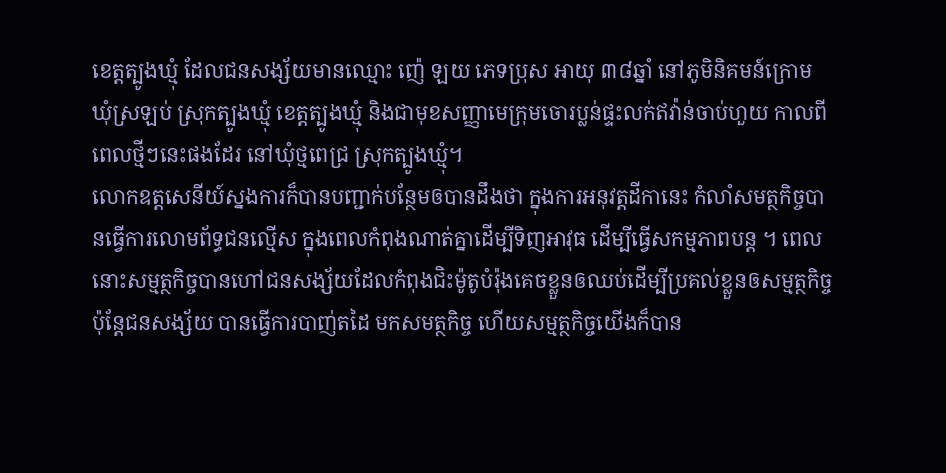ខេត្តត្បូងឃ្មុំ ដែលជនសង្ស័យមានឈ្មោះ ញ៉េ ឡយ ភេទប្រុស អាយុ ៣៨ឆ្នាំ នៅភូមិនិគមន៍ក្រោម ឃុំស្រឡប់ ស្រុកត្បូងឃ្មុំ ខេត្តត្បូងឃ្មុំ និងជាមុខសញ្ញាមេក្រុមចោរប្លន់ផ្ទះលក់ឥវ៉ាន់ចាប់ហួយ កាលពីពេលថ្មីៗនេះផងដែរ នៅឃំុថ្មពេជ្រ ស្រុកត្បូងឃ្មំុ។
លោកឧត្តសេនីយ៍ស្នងការក៏បានបញ្ជាក់បន្ថែមឲបានដឹងថា ក្នុងការអនុវត្តដីកានេះ កំលាំសមត្ថកិច្ចបានធ្វើការលោមព័ទ្ធជនល្មើស ក្នុងពេលកំពុងណាត់គ្នាដើម្បីទិញអាវុធ ដើម្បីធ្វើសកម្មភាពបន្ត ។ ពេលនោះសម្មត្ថកិច្ចបានហៅជនសង្ស័យដែលកំពុងជិះម៉ូតូបំរ៉ុងគេចខ្លួនឲឈប់ដើម្បីប្រគល់ខ្លួនឲសម្មត្ថកិច្ច ប៉ុន្តែជនសង្ស័យ បានធ្វើការបាញ់តដៃ មកសមត្ថកិច្ច ហើយសម្មត្ថកិច្ចយើងក៏បាន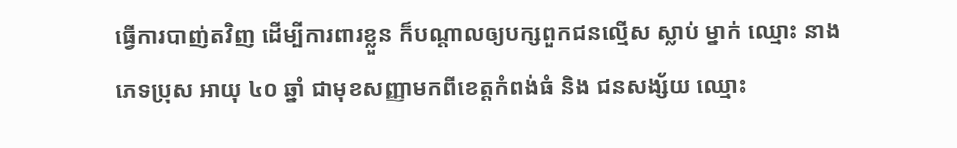ធ្វើការបាញ់តវិញ ដើម្បីការពារខ្លួន ក៏បណ្តាលឲ្យបក្សពួកជនល្មើស ស្លាប់ ម្នាក់ ឈ្មោះ នាង ភេទប្រុស អាយុ ៤០ ឆ្នាំ ជាមុខសញ្ញាមកពីខេត្តកំពង់ធំ និង ជនសង្ស័យ ឈ្មោះ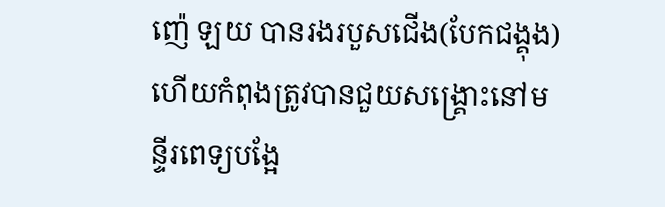ញ៉េ ឡយ បានរងរបួសជើង(បែកជង្គុង)ហើយកំពុងត្រូវបានជួយសង្រ្គោះនៅមន្ទីរពេទ្យបង្អែ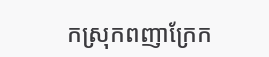កស្រុកពញាក្រែក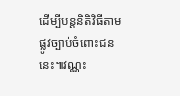ដើម្បីបន្តនិតិវិធីតាមផ្លូវច្បាប់ចំពោះជននេះ៕វណ្ណះ